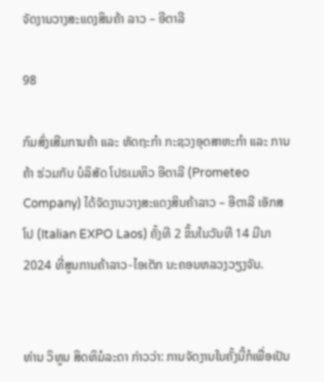ຈັດງານວາງສະແດງສິນຄ້າ ລາວ – ອີຕາລີ

98

ກົມສົ່ງເສີມການຄ້າ ແລະ ຫັດຖະກຳ ກະຊວງອຸດສາຫະກຳ ແລະ ການຄ້າ ຮ່ວມກັບ ບໍລິສັດ ໂປຣເມທິວ ອີຕາລີ (Prometeo Company) ໄດ້ຈັດງານວາງສະແດງສິນຄ້າລາວ – ອີຕາລີ ເອັກສໂປ (Italian EXPO Laos) ຄັ້ງທີ 2 ຂຶ້ນໃນວັນທີ 14 ມີນາ 2024 ທີ່ສູນການຄ້າລາວ-ໄອເຕັກ ນະຄອນຫລວງວຽງຈັນ.


ທ່ານ ວິທູນ ສິດທິມໍລະດາ ກ່າວວ່າ: ການຈັດງານໃນຄັ້ງນີ້ກໍເພື່ອເປັນ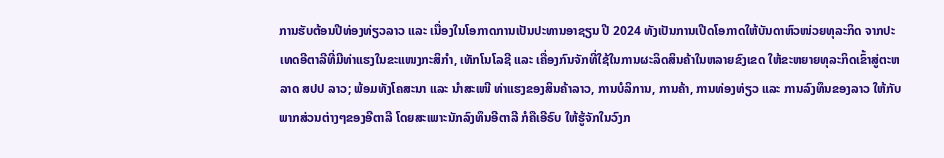ການຮັບຕ້ອນປີທ່ອງທ່ຽວລາວ ແລະ ເນື່ອງໃນໂອກາດການເປັນປະທານອາຊຽນ ປີ 2024 ທັງເປັນການເປີດໂອກາດໃຫ້ບັນດາຫົວໜ່ວຍທຸລະກິດ ຈາກປະເທດອີຕາລີທີ່ມີທ່າແຮງໃນຂະແໜງກະສິກຳ, ເທັກໂນໂລຊີ ແລະ ເຄື່ອງກົນຈັກທີ່ໃຊ້ໃນການຜະລິດສິນຄ້າໃນຫລາຍຂົງເຂດ ໃຫ້ຂະຫຍາຍທຸລະກິດເຂົ້າສູ່ຕະຫລາດ ສປປ ລາວ; ພ້ອມທັງໂຄສະນາ ແລະ ນຳສະເໜີ ທ່າແຮງຂອງສິນຄ້າລາວ, ການບໍລິການ, ການຄ້າ, ການທ່ອງທ່ຽວ ແລະ ການລົງທຶນຂອງລາວ ໃຫ້ກັບພາກສ່ວນຕ່າງໆຂອງອີຕາລີ ໂດຍສະເພາະນັກລົງທຶນອີຕາລີ ກໍຄືເອີຣົບ ໃຫ້ຮູ້ຈັກໃນວົງກ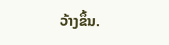ວ້າງຂຶ້ນ.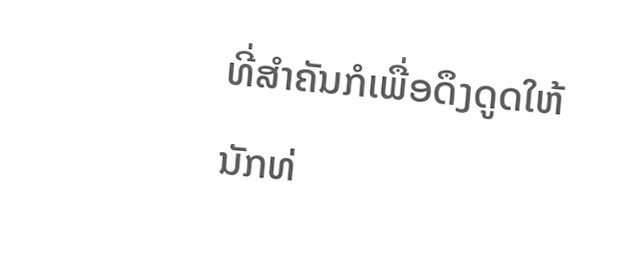ທີ່ສຳຄັນກໍເພື່ອດຶງດູດໃຫ້ນັກທ່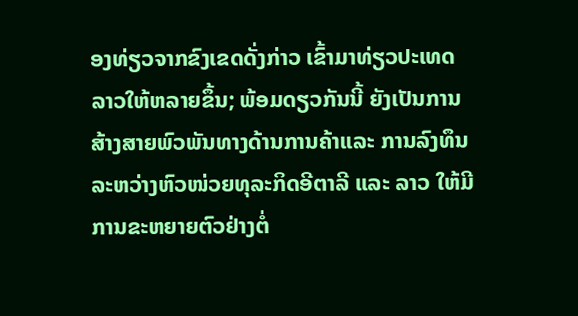ອງທ່ຽວຈາກຂົງເຂດດັ່ງກ່າວ ເຂົ້າມາທ່ຽວປະເທດລາວໃຫ້ຫລາຍຂຶ້ນ; ພ້ອມດຽວກັນນີ້ ຍັງເປັນການສ້າງສາຍພົວພັນທາງດ້ານການຄ້າແລະ ການລົງທຶນ ລະຫວ່າງຫົວໜ່ວຍທຸລະກິດອີຕາລີ ແລະ ລາວ ໃຫ້ມີການຂະຫຍາຍຕົວຢ່າງຕໍ່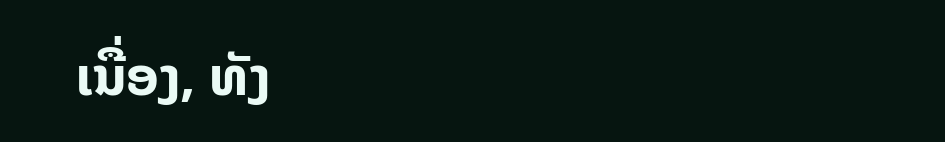ເນື່ອງ, ທັງ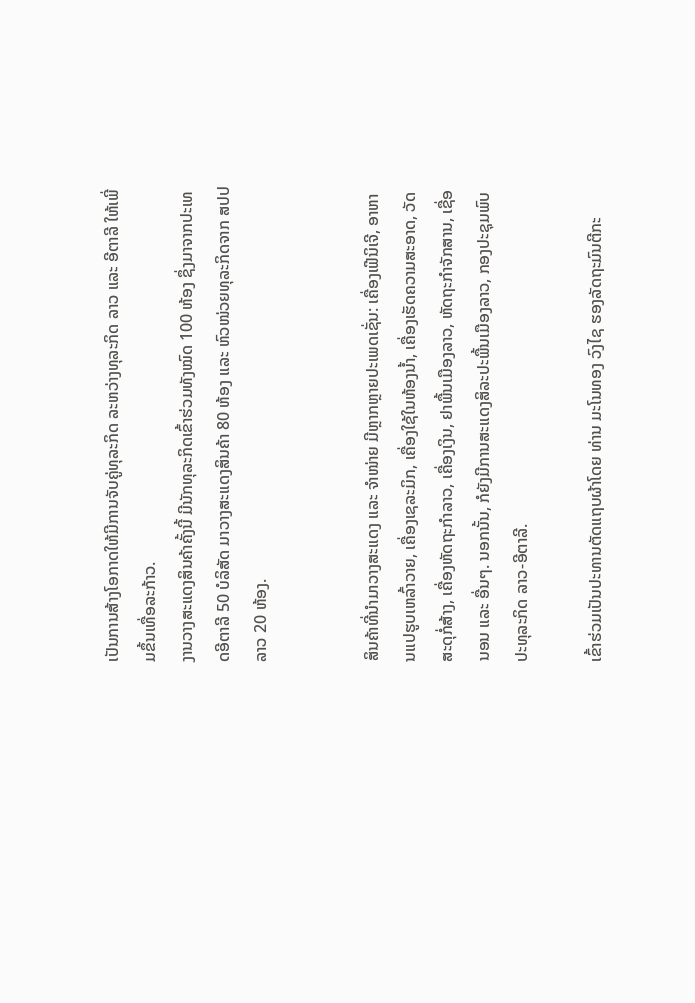ເປັນການສ້າງໂອກາດໃຫ້ມີການຈັບຄູ່ທຸລະກິດ ລະຫວ່າງທຸລະກິດ ລາວ ແລະ ອີຕາລີ ໃຫ້ເພີ່ມຂຶ້ນເທື່ອລະກ້າວ.
ງານວາງສະແດງສິນຄ້າຄັ້ງນີ້ ມີນັກທຸລະກິດເຂົ້າຮ່ວມທັງໝົດ 100 ຫ້ອງ ຊຶ່ງມາຈາກປະເທດອີຕາລີ 50 ບໍລິສັດ ມາວາງສະແດງສິນຄ້າ 80 ຫ້ອງ ແລະ ຫົວໜ່ວຍທຸລະກິດຈາກ ສປປ ລາວ 20 ຫ້ອງ.


ສິນຄ້າທີ່ນໍາມາວາງສະແດງ ແລະ ຈຳໜ່າຍ ມີຫຼາກຫຼາຍປະເພດເຊັ່ນ: ເຄື່ອງເຟີນິເຈີ, ອາຫານແປຮູບເຫລົ້າວາຍ, ເຄື່ອງເຊລະມິກ, ເຄື່ອງໃຊ້ໃນຫ້ອງນໍ້າ, ເຄື່ອງເຮັດຄວາມສະອາດ, ວັດສະດຸກໍ່ສ້າງ, ເຄື່ອງຫັດຖະກຳລາວ, ເຄື່ອງເງິນ, ຢາພື້ນເມືອງລາວ, ຫັດຖະກຳຈັກສານ, ເຊື່ອນອນ ແລະ ອື່ນໆ. ນອກນັ້ນ, ກໍຍັງມີການສະແດງສິລະປະພື້ນເມືອງລາວ, ກອງປະຊຸມພົບປະທຸລະກິດ ລາວ-ອີຕາລີ.

ເຂົ້າຮ່ວມເປັນປະທານຕັດແຖບຜ້າໂດຍ ທ່ານ ມະໂນທອງ ວົງໄຊ ຮອງລັດຖະມົນຕີກະ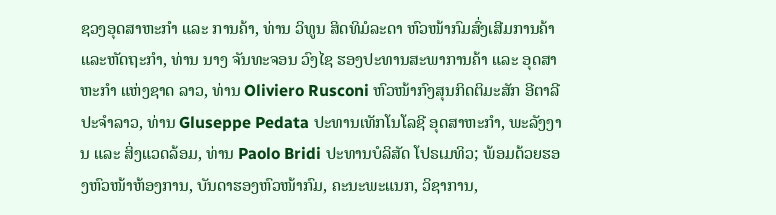ຊວງອຸດສາຫະກຳ ແລະ ການຄ້າ, ທ່ານ ວິທູນ ສິດທິມໍລະດາ ຫົວໜ້າກົມສົ່ງເສີມການຄ້າ ແລະຫັດຖະກຳ, ທ່ານ ນາງ ຈັນທະຈອນ ວົງໄຊ ຮອງປະທານສະພາການຄ້າ ແລະ ອຸດສາຫະກໍາ ແຫ່ງຊາດ ລາວ, ທ່ານ Oliviero Rusconi ຫົວໜ້າກົງສຸນກິດຕິມະສັກ ອີຕາລີ ປະຈຳລາວ, ທ່ານ Gluseppe Pedata ປະທານເທັກໂນໂລຊີ ອຸດສາຫະກໍາ, ພະລັງງານ ແລະ ສິ່ງແວດລ້ອມ, ທ່ານ Paolo Bridi ປະທານບໍລິສັດ ໂປຣເມທິວ; ພ້ອມດ້ວຍຮອງຫົວໜ້າຫ້ອງການ, ບັນດາຮອງຫົວໜ້າກົມ, ຄະນະພະແນກ, ວິຊາການ,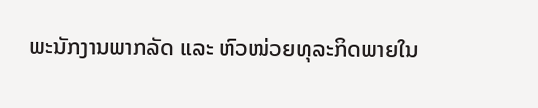ພະນັກງານພາກລັດ ແລະ ຫົວໜ່ວຍທຸລະກິດພາຍໃນ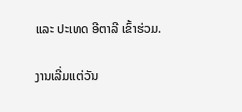ແລະ ປະເທດ ອີຕາລີ ເຂົ້າຮ່ວມ.

ງານເລີ່ມແຕ່ວັນ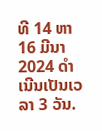ທີ 14 ຫາ 16 ມີນາ 2024 ດຳເນີນເປັນເວລາ 3 ວັນ.